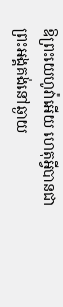ឱព្រះយេហូវ៉ាអើយ ហេតុអ្វីបានជាព្រះអង្គគង់នៅឆ្ងាយ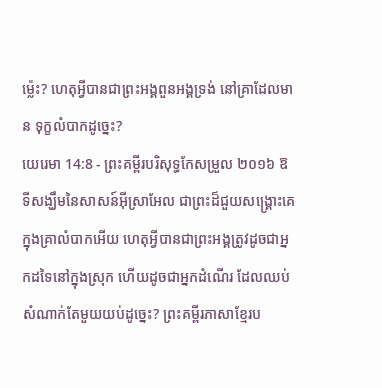ម៉្លេះ? ហេតុអ្វីបានជាព្រះអង្គពួនអង្គទ្រង់ នៅគ្រាដែលមាន ទុក្ខលំបាកដូច្នេះ?
យេរេមា 14:8 - ព្រះគម្ពីរបរិសុទ្ធកែសម្រួល ២០១៦ ឱទីសង្ឃឹមនៃសាសន៍អ៊ីស្រាអែល ជាព្រះដ៏ជួយសង្គ្រោះគេ ក្នុងគ្រាលំបាកអើយ ហេតុអ្វីបានជាព្រះអង្គត្រូវដូចជាអ្នកដទៃនៅក្នុងស្រុក ហើយដូចជាអ្នកដំណើរ ដែលឈប់សំណាក់តែមួយយប់ដូច្នេះ? ព្រះគម្ពីរភាសាខ្មែរប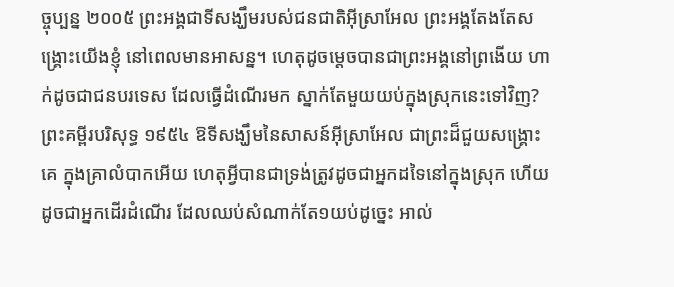ច្ចុប្បន្ន ២០០៥ ព្រះអង្គជាទីសង្ឃឹមរបស់ជនជាតិអ៊ីស្រាអែល ព្រះអង្គតែងតែសង្គ្រោះយើងខ្ញុំ នៅពេលមានអាសន្ន។ ហេតុដូចម្ដេចបានជាព្រះអង្គនៅព្រងើយ ហាក់ដូចជាជនបរទេស ដែលធ្វើដំណើរមក ស្នាក់តែមួយយប់ក្នុងស្រុកនេះទៅវិញ? ព្រះគម្ពីរបរិសុទ្ធ ១៩៥៤ ឱទីសង្ឃឹមនៃសាសន៍អ៊ីស្រាអែល ជាព្រះដ៏ជួយសង្គ្រោះគេ ក្នុងគ្រាលំបាកអើយ ហេតុអ្វីបានជាទ្រង់ត្រូវដូចជាអ្នកដទៃនៅក្នុងស្រុក ហើយដូចជាអ្នកដើរដំណើរ ដែលឈប់សំណាក់តែ១យប់ដូច្នេះ អាល់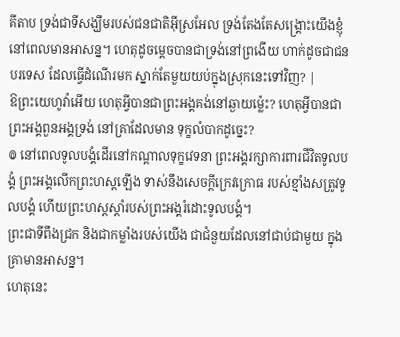គីតាប ទ្រង់ជាទីសង្ឃឹមរបស់ជនជាតិអ៊ីស្រអែល ទ្រង់តែងតែសង្គ្រោះយើងខ្ញុំ នៅពេលមានអាសន្ន។ ហេតុដូចម្ដេចបានជាទ្រង់នៅព្រងើយ ហាក់ដូចជាជនបរទេស ដែលធ្វើដំណើរមក ស្នាក់តែមួយយប់ក្នុងស្រុកនេះទៅវិញ? |
ឱព្រះយេហូវ៉ាអើយ ហេតុអ្វីបានជាព្រះអង្គគង់នៅឆ្ងាយម៉្លេះ? ហេតុអ្វីបានជាព្រះអង្គពួនអង្គទ្រង់ នៅគ្រាដែលមាន ទុក្ខលំបាកដូច្នេះ?
៙ នៅពេលទូលបង្គំដើរនៅកណ្ដាលទុក្ខវេទនា ព្រះអង្គរក្សាការពារជីវិតទូលបង្គំ ព្រះអង្គលើកព្រះហស្តឡើង ទាស់នឹងសេចក្ដីក្រេវក្រោធ របស់ខ្មាំងសត្រូវទូលបង្គំ ហើយព្រះហស្តស្តាំរបស់ព្រះអង្គរំដោះទូលបង្គំ។
ព្រះជាទីពឹងជ្រក និងជាកម្លាំងរបស់យើង ជាជំនួយដែលនៅជាប់ជាមួយ ក្នុងគ្រាមានអាសន្ន។
ហេតុនេះ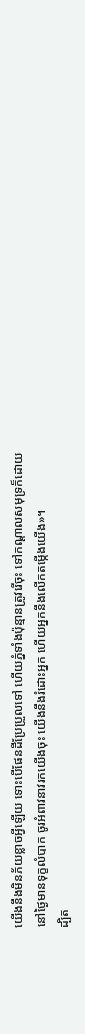យើងនឹងមិនភ័យខ្លាចអ្វីឡើយ ទោះបើផែនដីប្រែប្រួលទៅ ហើយភ្នំទាំងប៉ុន្មានត្រូវរើចុះ ទៅកណ្ដាលសមុទ្រក៏ដោយ
នៅថ្ងៃមានទុក្ខលំបាក ចូរអំពាវនាវរកយើងចុះ យើងនឹងរំដោះអ្នក ហើយអ្នកនឹងលើកតម្កើងយើង»។
ដ្បិត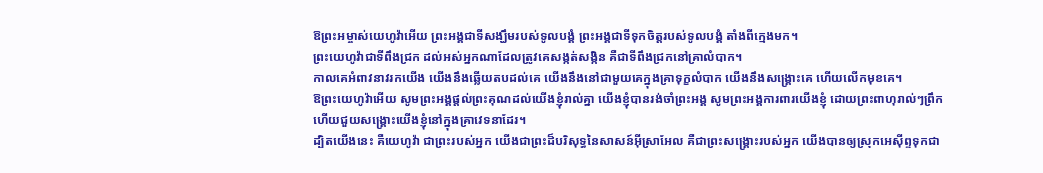ឱព្រះអម្ចាស់យេហូវ៉ាអើយ ព្រះអង្គជាទីសង្ឃឹមរបស់ទូលបង្គំ ព្រះអង្គជាទីទុកចិត្តរបស់ទូលបង្គំ តាំងពីក្មេងមក។
ព្រះយេហូវ៉ាជាទីពឹងជ្រក ដល់អស់អ្នកណាដែលត្រូវគេសង្កត់សង្កិន គឺជាទីពឹងជ្រកនៅគ្រាលំបាក។
កាលគេអំពាវនាវរកយើង យើងនឹងឆ្លើយតបដល់គេ យើងនឹងនៅជាមួយគេក្នុងគ្រាទុក្ខលំបាក យើងនឹងសង្គ្រោះគេ ហើយលើកមុខគេ។
ឱព្រះយេហូវ៉ាអើយ សូមព្រះអង្គផ្តល់ព្រះគុណដល់យើងខ្ញុំរាល់គ្នា យើងខ្ញុំបានរង់ចាំព្រះអង្គ សូមព្រះអង្គការពារយើងខ្ញុំ ដោយព្រះពាហុរាល់ៗព្រឹក ហើយជួយសង្គ្រោះយើងខ្ញុំនៅក្នុងគ្រាវេទនាដែរ។
ដ្បិតយើងនេះ គឺយេហូវ៉ា ជាព្រះរបស់អ្នក យើងជាព្រះដ៏បរិសុទ្ធនៃសាសន៍អ៊ីស្រាអែល គឺជាព្រះសង្គ្រោះរបស់អ្នក យើងបានឲ្យស្រុកអេស៊ីព្ទទុកជា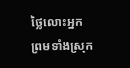ថ្លៃលោះអ្នក ព្រមទាំងស្រុក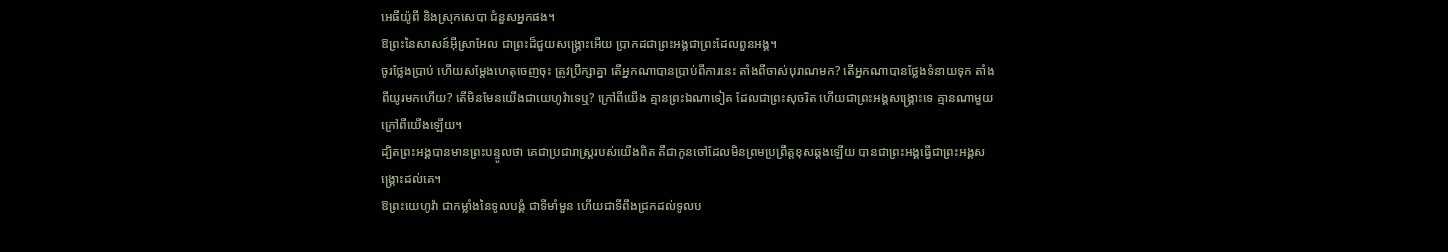អេធីយ៉ូពី និងស្រុកសេបា ជំនួសអ្នកផង។
ឱព្រះនៃសាសន៍អ៊ីស្រាអែល ជាព្រះដ៏ជួយសង្គ្រោះអើយ ប្រាកដជាព្រះអង្គជាព្រះដែលពួនអង្គ។
ចូរថ្លែងប្រាប់ ហើយសម្ដែងហេតុចេញចុះ ត្រូវប្រឹក្សាគ្នា តើអ្នកណាបានប្រាប់ពីការនេះ តាំងពីចាស់បុរាណមក? តើអ្នកណាបានថ្លែងទំនាយទុក តាំងពីយូរមកហើយ? តើមិនមែនយើងជាយេហូវ៉ាទេឬ? ក្រៅពីយើង គ្មានព្រះឯណាទៀត ដែលជាព្រះសុចរិត ហើយជាព្រះអង្គសង្គ្រោះទេ គ្មានណាមួយក្រៅពីយើងឡើយ។
ដ្បិតព្រះអង្គបានមានព្រះបន្ទូលថា គេជាប្រជារាស្ត្ររបស់យើងពិត គឺជាកូនចៅដែលមិនព្រមប្រព្រឹត្តខុសឆ្គងឡើយ បានជាព្រះអង្គធ្វើជាព្រះអង្គសង្គ្រោះដល់គេ។
ឱព្រះយេហូវ៉ា ជាកម្លាំងនៃទូលបង្គំ ជាទីមាំមួន ហើយជាទីពឹងជ្រកដល់ទូលប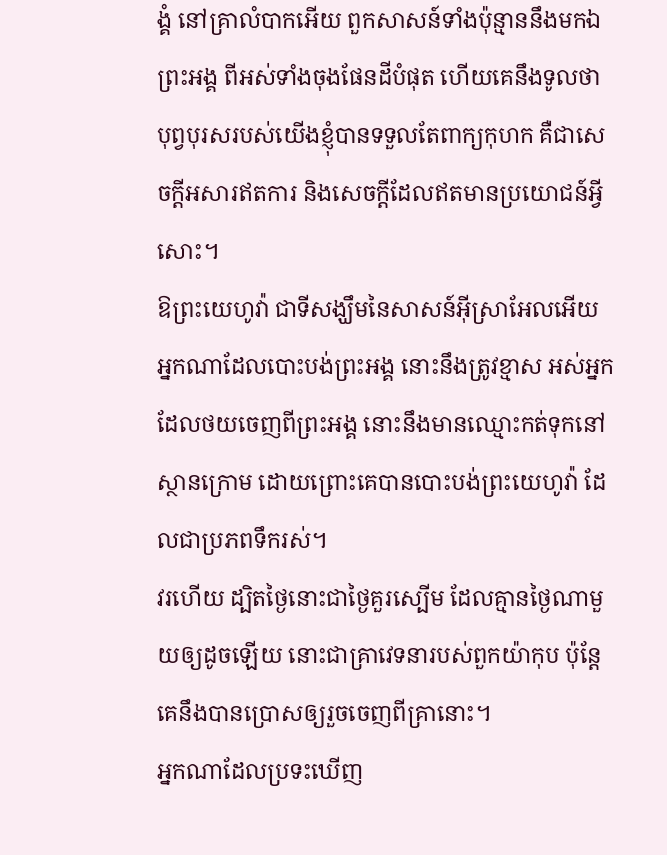ង្គំ នៅគ្រាលំបាកអើយ ពួកសាសន៍ទាំងប៉ុន្មាននឹងមកឯព្រះអង្គ ពីអស់ទាំងចុងផែនដីបំផុត ហើយគេនឹងទូលថា បុព្វបុរសរបស់យើងខ្ញុំបានទទួលតែពាក្យកុហក គឺជាសេចក្ដីអសារឥតការ និងសេចក្ដីដែលឥតមានប្រយោជន៍អ្វីសោះ។
ឱព្រះយេហូវ៉ា ជាទីសង្ឃឹមនៃសាសន៍អ៊ីស្រាអែលអើយ អ្នកណាដែលបោះបង់ព្រះអង្គ នោះនឹងត្រូវខ្មាស អស់អ្នកដែលថយចេញពីព្រះអង្គ នោះនឹងមានឈ្មោះកត់ទុកនៅស្ថានក្រោម ដោយព្រោះគេបានបោះបង់ព្រះយេហូវ៉ា ដែលជាប្រភពទឹករស់។
វរហើយ ដ្បិតថ្ងៃនោះជាថ្ងៃគួរស្បើម ដែលគ្មានថ្ងៃណាមួយឲ្យដូចឡើយ នោះជាគ្រាវេទនារបស់ពួកយ៉ាកុប ប៉ុន្តែ គេនឹងបានប្រោសឲ្យរួចចេញពីគ្រានោះ។
អ្នកណាដែលប្រទះឃើញ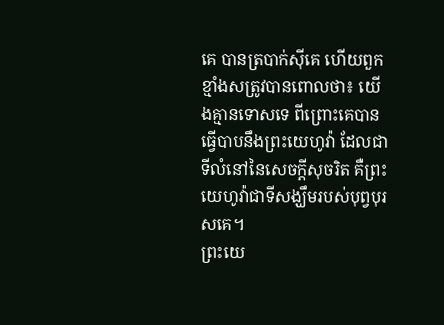គេ បានត្របាក់ស៊ីគេ ហើយពួកខ្មាំងសត្រូវបានពោលថា៖ យើងគ្មានទោសទេ ពីព្រោះគេបានធ្វើបាបនឹងព្រះយេហូវ៉ា ដែលជាទីលំនៅនៃសេចក្ដីសុចរិត គឺព្រះយេហូវ៉ាជាទីសង្ឃឹមរបស់បុព្វបុរសគេ។
ព្រះយេ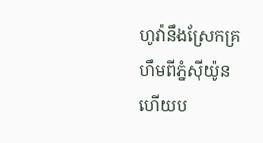ហូវ៉ានឹងស្រែកគ្រហឹមពីភ្នំស៊ីយ៉ូន ហើយប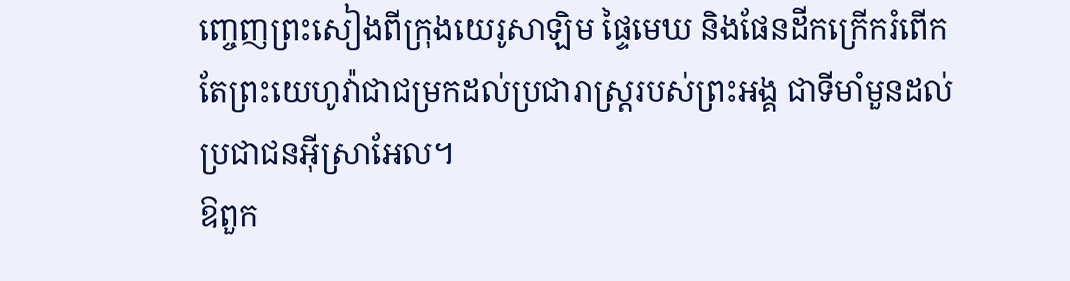ញ្ចេញព្រះសៀងពីក្រុងយេរូសាឡិម ផ្ទៃមេឃ និងផែនដីកក្រើករំពើក តែព្រះយេហូវ៉ាជាជម្រកដល់ប្រជារាស្ត្ររបស់ព្រះអង្គ ជាទីមាំមួនដល់ប្រជាជនអ៊ីស្រាអែល។
ឱពួក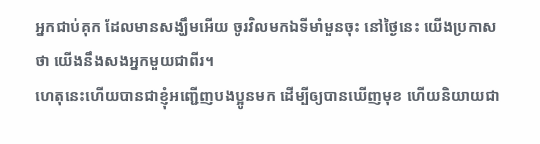អ្នកជាប់គុក ដែលមានសង្ឃឹមអើយ ចូរវិលមកឯទីមាំមួនចុះ នៅថ្ងៃនេះ យើងប្រកាសថា យើងនឹងសងអ្នកមួយជាពីរ។
ហេតុនេះហើយបានជាខ្ញុំអញ្ជើញបងប្អូនមក ដើម្បីឲ្យបានឃើញមុខ ហើយនិយាយជា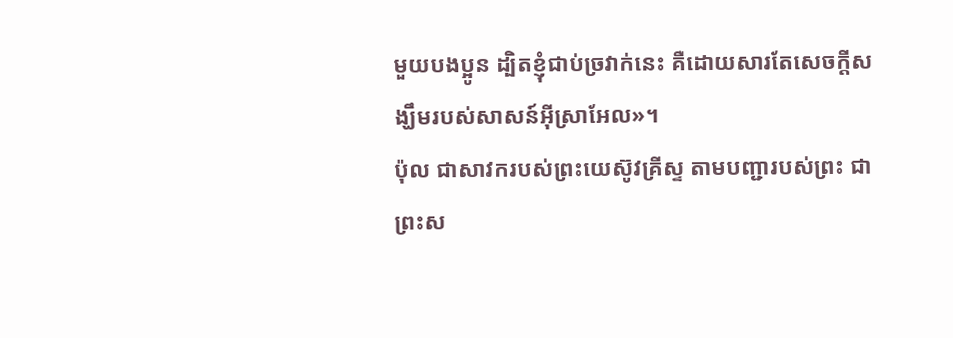មួយបងប្អូន ដ្បិតខ្ញុំជាប់ច្រវាក់នេះ គឺដោយសារតែសេចក្តីសង្ឃឹមរបស់សាសន៍អ៊ីស្រាអែល»។
ប៉ុល ជាសាវករបស់ព្រះយេស៊ូវគ្រីស្ទ តាមបញ្ជារបស់ព្រះ ជាព្រះស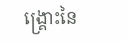ង្គ្រោះនៃ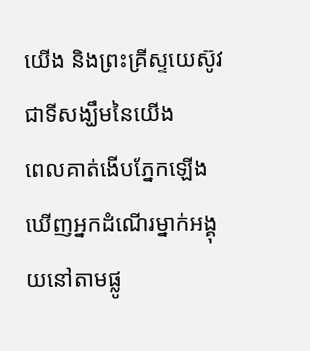យើង និងព្រះគ្រីស្ទយេស៊ូវ ជាទីសង្ឃឹមនៃយើង
ពេលគាត់ងើបភ្នែកឡើង ឃើញអ្នកដំណើរម្នាក់អង្គុយនៅតាមផ្លូ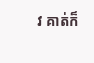វ គាត់ក៏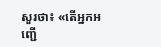សួរថា៖ «តើអ្នកអញ្ជើ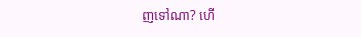ញទៅណា? ហើ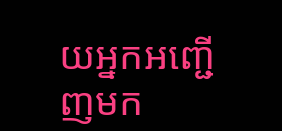យអ្នកអញ្ជើញមក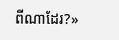ពីណាដែរ?»